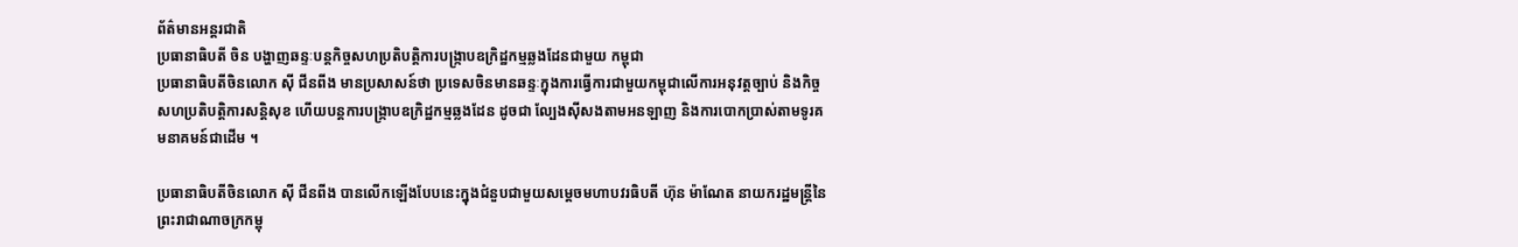ព័ត៌មានអន្ដរជាតិ
ប្រធានាធិបតី ចិន បង្ហាញឆន្ទៈបន្តកិច្ចសហប្រតិបត្តិការបង្ក្រាបឧក្រិដ្ឋកម្មឆ្លងដែនជាមួយ កម្ពុជា
ប្រធានាធិបតីចិនលោក ស៊ី ជីនពីង មានប្រសាសន៍ថា ប្រទេសចិនមានឆន្ទៈក្នុងការធ្វើការជាមួយកម្ពុជាលើការអនុវត្តច្បាប់ និងកិច្ចសហប្រតិបត្តិការសន្តិសុខ ហើយបន្តការបង្ក្រាបឧក្រិដ្ឋកម្មឆ្លងដែន ដូចជា ល្បែងស៊ីសងតាមអនឡាញ និងការបោកប្រាស់តាមទូរគមនាគមន៍ជាដើម ។

ប្រធានាធិបតីចិនលោក ស៊ី ជីនពីង បានលើកឡើងបែបនេះក្នុងជំនួបជាមួយសម្ដេចមហាបវរធិបតី ហ៊ុន ម៉ាណែត នាយករដ្ឋមន្ត្រីនៃព្រះរាជាណាចក្រកម្ពុ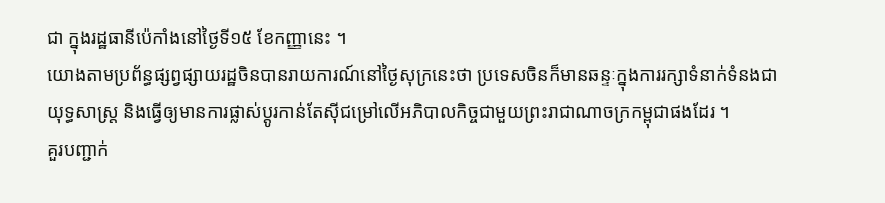ជា ក្នុងរដ្ឋធានីប៉េកាំងនៅថ្ងៃទី១៥ ខែកញ្ញានេះ ។
យោងតាមប្រព័ន្ធផ្សព្វផ្សាយរដ្ឋចិនបានរាយការណ៍នៅថ្ងៃសុក្រនេះថា ប្រទេសចិនក៏មានឆន្ទៈក្នុងការរក្សាទំនាក់ទំនងជាយុទ្ធសាស្រ្ត និងធ្វើឲ្យមានការផ្លាស់ប្តូរកាន់តែស៊ីជម្រៅលើអភិបាលកិច្ចជាមួយព្រះរាជាណាចក្រកម្ពុជាផងដែរ ។
គួរបញ្ជាក់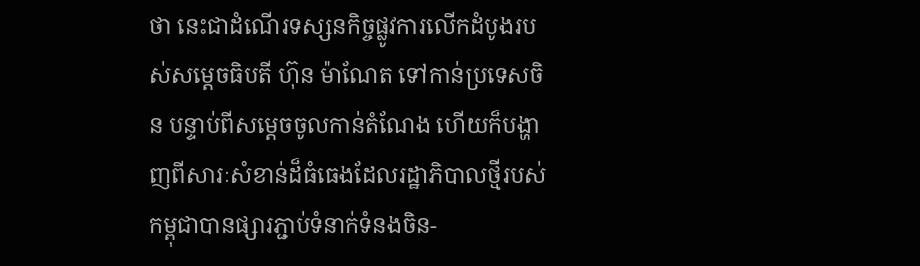ថា នេះជាដំណើរទស្សនកិច្ចផ្លូវការលើកដំបូងរបស់សម្ដេចធិបតី ហ៊ុន ម៉ាណែត ទៅកាន់ប្រទេសចិន បន្ទាប់ពីសម្ដេចចូលកាន់តំណែង ហើយក៏បង្ហាញពីសារៈសំខាន់ដ៏ធំធេងដែលរដ្ឋាភិបាលថ្មីរបស់កម្ពុជាបានផ្សារភ្ជាប់ទំនាក់ទំនងចិន-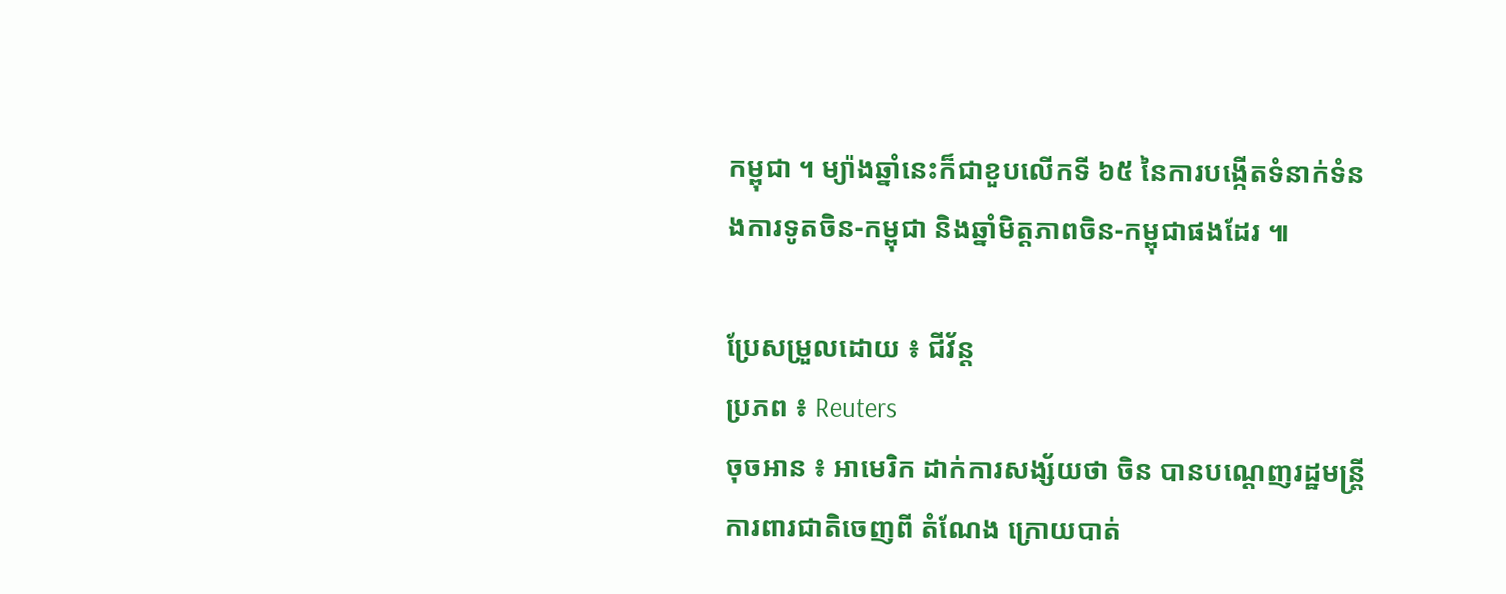កម្ពុជា ។ ម្យ៉ាងឆ្នាំនេះក៏ជាខួបលើកទី ៦៥ នៃការបង្កើតទំនាក់ទំនងការទូតចិន-កម្ពុជា និងឆ្នាំមិត្តភាពចិន-កម្ពុជាផងដែរ ៕

ប្រែសម្រួលដោយ ៖ ជីវ័ន្ត
ប្រភព ៖ Reuters
ចុចអាន ៖ អាមេរិក ដាក់ការសង្ស័យថា ចិន បានបណ្ដេញរដ្ឋមន្ត្រីការពារជាតិចេញពី តំណែង ក្រោយបាត់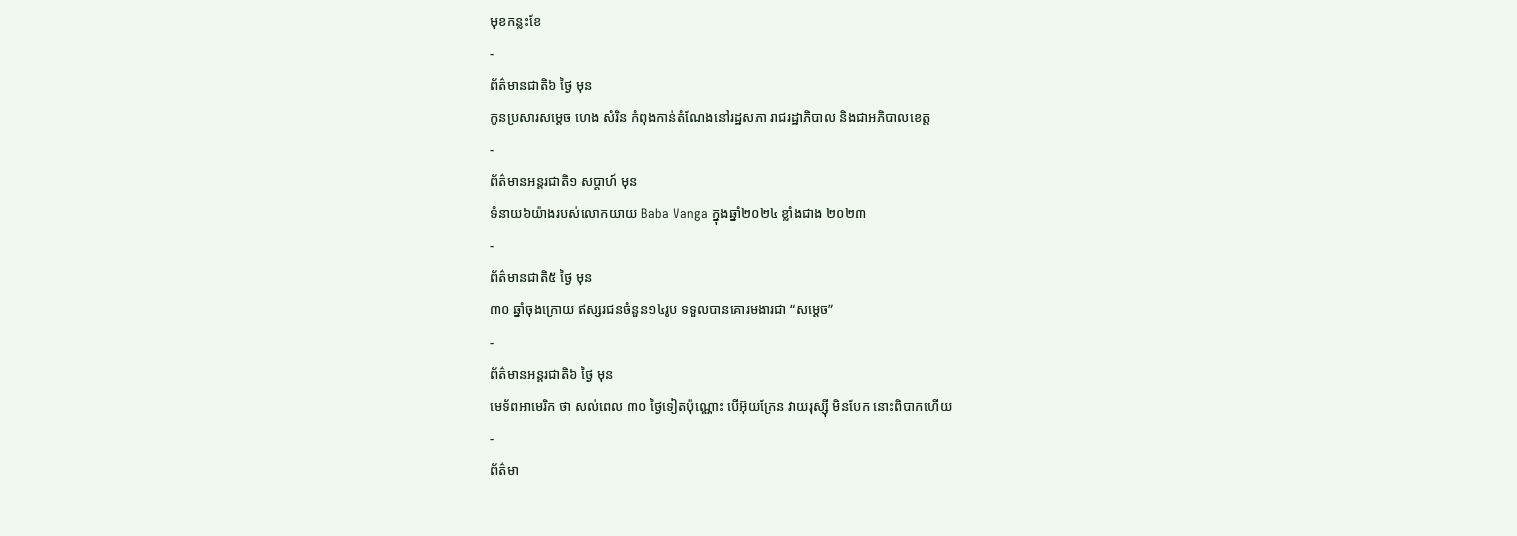មុខកន្លះខែ
-
ព័ត៌មានជាតិ៦ ថ្ងៃ មុន
កូនប្រសារសម្ដេច ហេង សំរិន កំពុងកាន់តំណែងនៅរដ្ឋសភា រាជរដ្ឋាភិបាល និងជាអភិបាលខេត្ត
-
ព័ត៌មានអន្ដរជាតិ១ សប្តាហ៍ មុន
ទំនាយ៦យ៉ាងរបស់លោកយាយ Baba Vanga ក្នុងឆ្នាំ២០២៤ ខ្លាំងជាង ២០២៣
-
ព័ត៌មានជាតិ៥ ថ្ងៃ មុន
៣០ ឆ្នាំចុងក្រោយ ឥស្សរជនចំនួន១៤រូប ទទួលបានគោរមងារជា “សម្ដេច”
-
ព័ត៌មានអន្ដរជាតិ៦ ថ្ងៃ មុន
មេទ័ពអាមេរិក ថា សល់ពេល ៣០ ថ្ងៃទៀតប៉ុណ្ណោះ បើអ៊ុយក្រែន វាយរុស្ស៊ី មិនបែក នោះពិបាកហើយ
-
ព័ត៌មា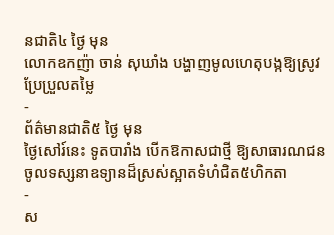នជាតិ៤ ថ្ងៃ មុន
លោកឧកញ៉ា ចាន់ សុឃាំង បង្ហាញមូលហេតុបង្កឱ្យស្រូវប្រែប្រួលតម្លៃ
-
ព័ត៌មានជាតិ៥ ថ្ងៃ មុន
ថ្ងៃសៅរ៍នេះ ទូតបារាំង បើកឱកាសជាថ្មី ឱ្យសាធារណជនចូលទស្សនាឧទ្យានដ៏ស្រស់ស្អាតទំហំជិត៥ហិកតា
-
ស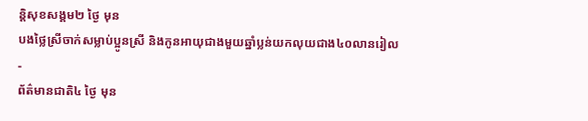ន្តិសុខសង្គម២ ថ្ងៃ មុន
បងថ្លៃស្រីចាក់សម្លាប់ប្អូនស្រី និងកូនអាយុជាងមួយឆ្នាំប្លន់យកលុយជាង៤០លានរៀល
-
ព័ត៌មានជាតិ៤ ថ្ងៃ មុន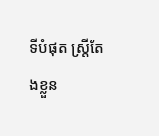ទីបំផុត ស្រ្តីតែងខ្លួន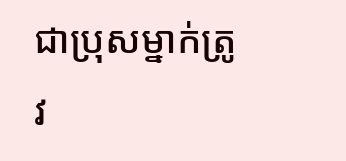ជាប្រុសម្នាក់ត្រូវ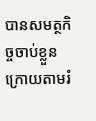បានសមត្ថកិច្ចចាប់ខ្លួន ក្រោយតាមរំ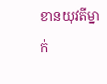ខានយុវតីម្នាក់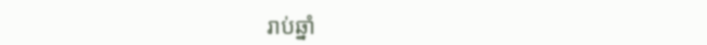រាប់ឆ្នាំ